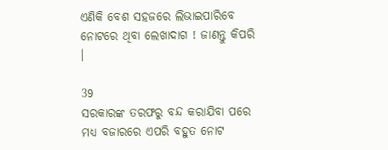ଏଣିକି ବେଶ ସହଜରେ ଲିଭାଇପାରିବେ ନୋଟରେ ଥିବା ଲେଖାଦାଗ ! ଜାଣନ୍ତୁ କିପରି ।

39
ସରକାରଙ୍କ ତରଫରୁ ବନ୍ଦ କରାଯିବା ପରେ ମଧ୍ୟ ବଜାରରେ ଏପରି ବହୁତ ନୋଟ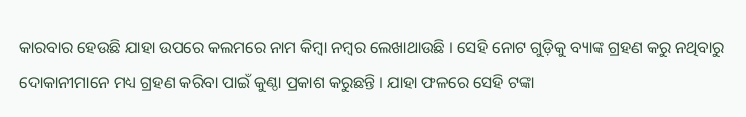କାରବାର ହେଉଛି ଯାହା ଉପରେ କଲମରେ ନାମ କିମ୍ବା ନମ୍ବର ଲେଖାଥାଉଛି । ସେହି ନୋଟ ଗୁଡ଼ିକୁ ବ୍ୟାଙ୍କ ଗ୍ରହଣ କରୁ ନଥିବାରୁ ଦୋକାନୀମାନେ ମଧ୍ୟ ଗ୍ରହଣ କରିବା ପାଇଁ କୁଣ୍ଠା ପ୍ରକାଶ କରୁଛନ୍ତି । ଯାହା ଫଳରେ ସେହି ଟଙ୍କା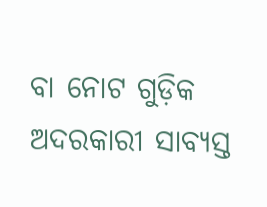ବା ନୋଟ ଗୁଡ଼ିକ ଅଦରକାରୀ ସାବ୍ୟସ୍ତ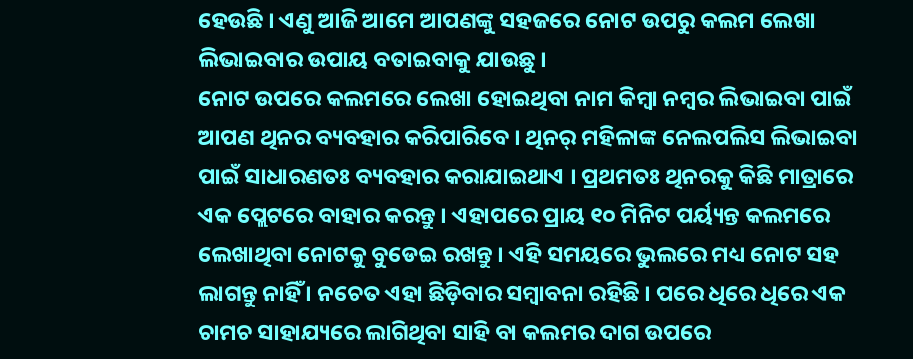ହେଉଛି । ଏଣୁ ଆଜି ଆମେ ଆପଣଙ୍କୁ ସହଜରେ ନୋଟ ଉପରୁ କଲମ ଲେଖା ଲିଭାଇବାର ଉପାୟ ବତାଇବାକୁ ଯାଉଛୁ ।
ନୋଟ ଉପରେ କଲମରେ ଲେଖା ହୋଇଥିବା ନାମ କିମ୍ବା ନମ୍ବର ଲିଭାଇବା ପାଇଁ ଆପଣ ଥିନର ବ୍ୟବହାର କରିପାରିବେ । ଥିନର୍ ମହିଳାଙ୍କ ନେଲପଲିସ ଲିଭାଇବା ପାଇଁ ସାଧାରଣତଃ ବ୍ୟବହାର କରାଯାଇଥାଏ । ପ୍ରଥମତଃ ଥିନରକୁ କିଛି ମାତ୍ରାରେ ଏକ ପ୍ଲେଟରେ ବାହାର କରନ୍ତୁ । ଏହାପରେ ପ୍ରାୟ ୧୦ ମିନିଟ ପର୍ୟ୍ୟନ୍ତ କଲମରେ ଲେଖାଥିବା ନୋଟକୁ ବୁଡେଇ ରଖନ୍ତୁ । ଏହି ସମୟରେ ଭୁଲରେ ମଧ୍ୟ ନୋଟ ସହ ଲାଗନ୍ତୁ ନାହିଁ । ନଚେତ ଏହା ଛିଡ଼ିବାର ସମ୍ବାବନା ରହିଛି । ପରେ ଧିରେ ଧିରେ ଏକ ଚାମଚ ସାହାଯ୍ୟରେ ଲାଗିଥିବା ସାହି ବା କଲମର ଦାଗ ଉପରେ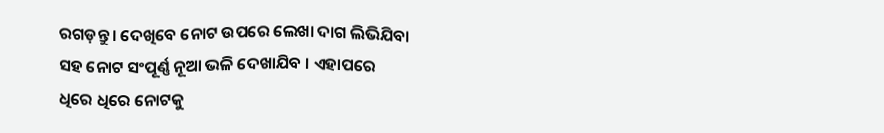ରଗଡ଼ନ୍ତୁ । ଦେଖିବେ ନୋଟ ଉପରେ ଲେଖା ଦାଗ ଲିଭିଯିବା ସହ ନୋଟ ସଂପୂର୍ଣ୍ଣ ନୂଆ ଭଳି ଦେଖାଯିବ । ଏହାପରେ ଧିରେ ଧିରେ ନୋଟକୁ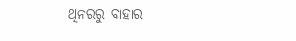ଥିନରରୁ ବାହାର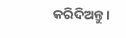କରିଦିଅନ୍ତୁ ।